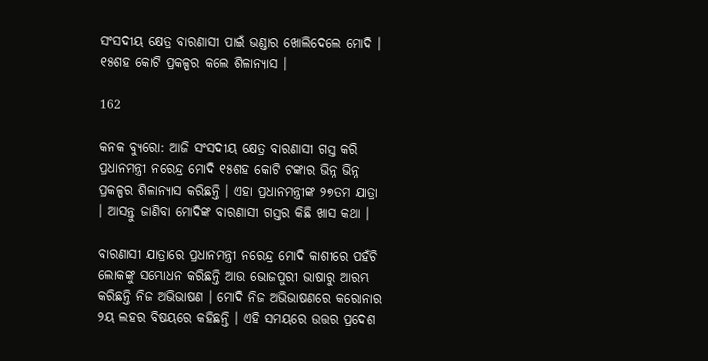ସଂସଦୀୟ କ୍ଷେତ୍ର ବାରଣାସୀ ପାଇଁ ଭଣ୍ଡାର ଖୋଲିଦେଲେ ମୋଦି । ୧୫ଶହ କୋଟି ପ୍ରକଳ୍ପର କଲେ ଶିଳାନ୍ୟାସ ।

162

କନକ ବ୍ୟୁରୋ: ଆଜି ସଂସଦୀୟ କ୍ଷେତ୍ର ବାରଣାସୀ ଗସ୍ତ କରି ପ୍ରଧାନମନ୍ତ୍ରୀ ନରେନ୍ଦ୍ର ମୋଦି ୧୫ଶହ କୋଟି ଟଙ୍କାର ଭିନ୍ନ ଭିନ୍ନ ପ୍ରକଳ୍ପର ଶିଳାନ୍ୟାସ କରିଛନ୍ତି । ଏହା ପ୍ରଧାନମନ୍ତ୍ରୀଙ୍କ ୨୭ତମ ଯାତ୍ରା । ଆସନ୍ତୁ ଜାଣିବା ମୋଦିଙ୍କ ବାରଣାସୀ ଗସ୍ତର କିଛି ଖାସ କଥା ।

ବାରଣାସୀ ଯାତ୍ରାରେ ପ୍ରଧାନମନ୍ତ୍ରୀ ନରେନ୍ଦ୍ର ମୋଦି କାଶୀରେ ପହଁଚି ଲୋକଙ୍କୁ ସମ୍ଭୋଧନ କରିଛନ୍ତି ଆଉ ଭୋଜପୁରୀ ଭାଷାରୁ ଆରମ୍ଭ କରିଛନ୍ତି ନିଜ ଅଭିଭାଷଣ । ମୋଦି ନିଜ ଅଭିଭାଷଣରେ କରୋନାର ୨ୟ ଲହର ବିଷୟରେ କହିଛନ୍ତି । ଏହି ସମୟରେ ଉତ୍ତର ପ୍ରଦେଶ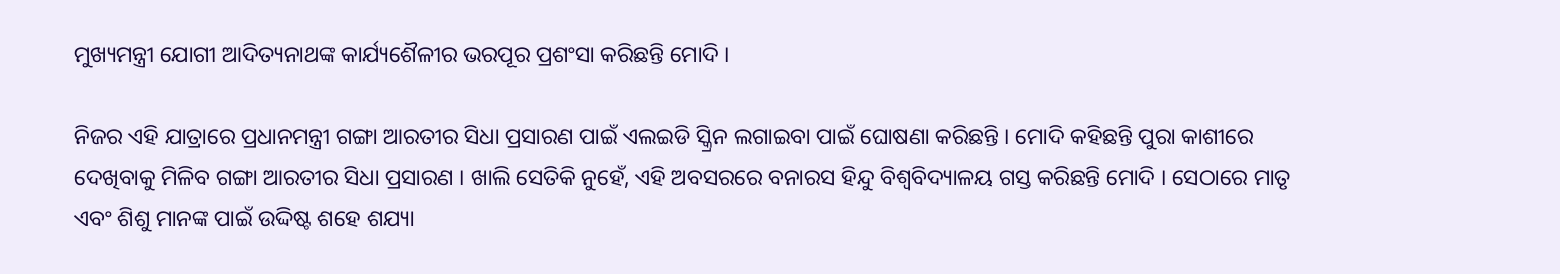ମୁଖ୍ୟମନ୍ତ୍ରୀ ଯୋଗୀ ଆଦିତ୍ୟନାଥଙ୍କ କାର୍ଯ୍ୟଶୈଳୀର ଭରପୂର ପ୍ରଶଂସା କରିଛନ୍ତି ମୋଦି ।

ନିଜର ଏହି ଯାତ୍ରାରେ ପ୍ରଧାନମନ୍ତ୍ରୀ ଗଙ୍ଗା ଆରତୀର ସିଧା ପ୍ରସାରଣ ପାଇଁ ଏଲଇଡି ସ୍କ୍ରିନ ଲଗାଇବା ପାଇଁ ଘୋଷଣା କରିଛନ୍ତି । ମୋଦି କହିଛନ୍ତି ପୁରା କାଶୀରେ ଦେଖିବାକୁ ମିଳିବ ଗଙ୍ଗା ଆରତୀର ସିଧା ପ୍ରସାରଣ । ଖାଲି ସେତିକି ନୁହେଁ, ଏହି ଅବସରରେ ବନାରସ ହିନ୍ଦୁ ବିଶ୍ୱବିଦ୍ୟାଳୟ ଗସ୍ତ କରିଛନ୍ତି ମୋଦି । ସେଠାରେ ମାତୃ ଏବଂ ଶିଶୁ ମାନଙ୍କ ପାଇଁ ଉଦ୍ଦିଷ୍ଟ ଶହେ ଶଯ୍ୟା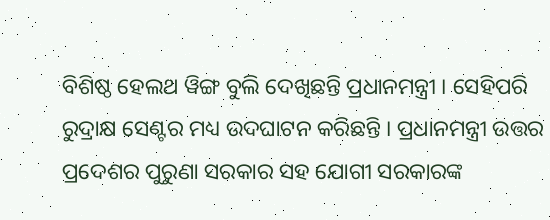ବିଶିଷ୍ଠ ହେଲଥ ୱିଙ୍ଗ ବୁଲି ଦେଖିଛନ୍ତି ପ୍ରଧାନମନ୍ତ୍ରୀ । ସେହିପରି ରୁଦ୍ରାକ୍ଷ ସେଣ୍ଟର ମଧ୍ୟ ଉଦଘାଟନ କରିଛନ୍ତି । ପ୍ରଧାନମନ୍ତ୍ରୀ ଉତ୍ତର ପ୍ରଦେଶର ପୁରୁଣା ସରକାର ସହ ଯୋଗୀ ସରକାରଙ୍କ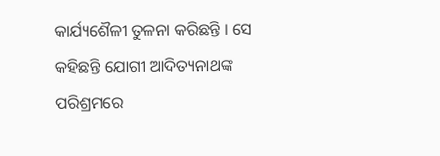କାର୍ଯ୍ୟଶୈଳୀ ତୁଳନା କରିଛନ୍ତି । ସେ କହିଛନ୍ତି ଯୋଗୀ ଆଦିତ୍ୟନାଥଙ୍କ ପରିଶ୍ରମରେ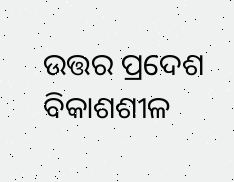ଉତ୍ତର ପ୍ରଦେଶ ବିକାଶଶୀଳ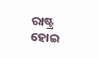ରାଷ୍ଟ୍ର ହୋଇ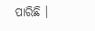ପାରିଛି ।